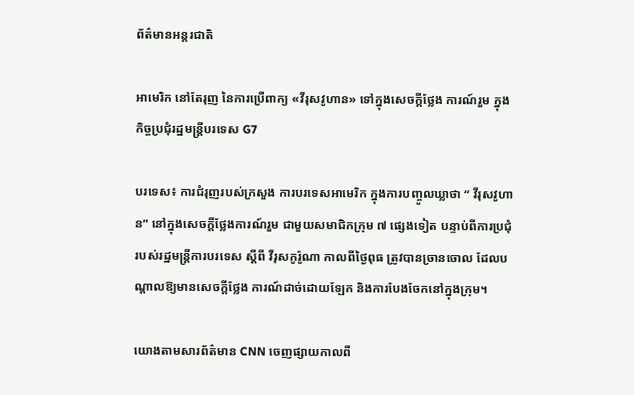ព័ត៌មានអន្តរជាតិ

អាមេរិក នៅតែរុញ នៃការប្រើពាក្យ «វីរុសវូហាន» ទៅក្នុងសេចក្តីថ្លែង ការណ៍រួម ក្នុងកិច្ចប្រជុំរដ្ឋមន្រ្តីបរទេស G7

បរទេស៖ ការជំរុញរបស់ក្រសួង ការបរទេសអាមេរិក ក្នុងការបញ្ចូលឃ្លាថា “ វីរុសវូហាន” នៅក្នុងសេចក្តីថ្លែងការណ៍រួម ជាមួយសមាជិកក្រុម ៧ ផ្សេងទៀត បន្ទាប់ពីការប្រជុំ របស់រដ្ឋមន្ត្រីការបរទេស ស្តីពី វីរុសកូរ៉ូណា កាលពីថ្ងៃពុធ ត្រូវបានច្រានចោល ដែលបណ្តាលឱ្យមានសេចក្តីថ្លែង ការណ៍ដាច់ដោយឡែក និងការបែងចែកនៅក្នុងក្រុម។

យោងតាមសារព័ត៌មាន CNN ចេញផ្សាយកាលពី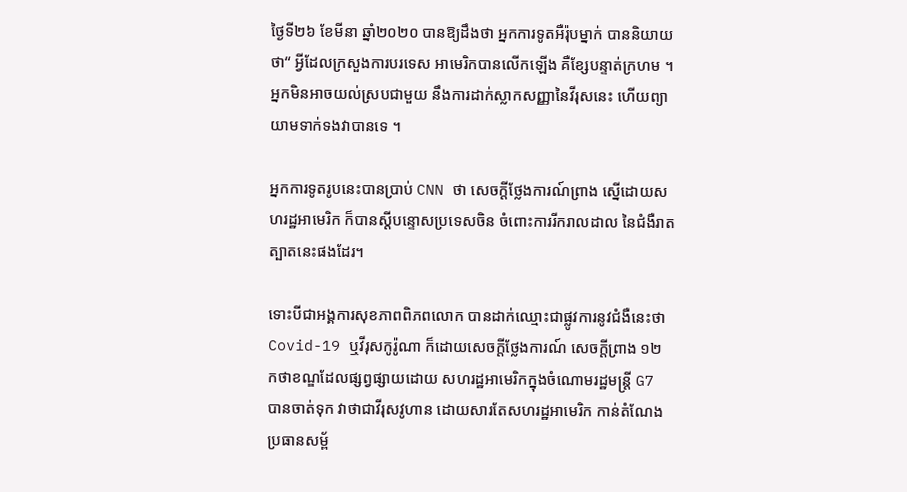ថ្ងៃទី២៦ ខែមីនា ឆ្នាំ២០២០ បានឱ្យដឹងថា អ្នកការទូតអឺរ៉ុបម្នាក់ បាននិយាយថា“ អ្វីដែលក្រសួងការបរទេស អាមេរិកបានលើកឡើង គឺខ្សែបន្ទាត់ក្រហម ។ អ្នកមិនអាចយល់ស្របជាមួយ នឹងការដាក់ស្លាកសញ្ញានៃវីរុសនេះ ហើយព្យាយាមទាក់ទងវាបានទេ ។

អ្នកការទូតរូបនេះបានប្រាប់ CNN ថា សេចក្តីថ្លែងការណ៍ព្រាង ស្នើដោយសហរដ្ឋអាមេរិក ក៏បានស្តីបន្ទោសប្រទេសចិន ចំពោះការរីករាលដាល នៃជំងឺរាតត្បាតនេះផងដែរ។

ទោះបីជាអង្គការសុខភាពពិភពលោក បានដាក់ឈ្មោះជាផ្លូវការនូវជំងឺនេះថា Covid-19 ឬវីរុសកូរ៉ូណា ក៏ដោយសេចក្តីថ្លែងការណ៍ សេចក្តីព្រាង ១២ កថាខណ្ឌដែលផ្សព្វផ្សាយដោយ សហរដ្ឋអាមេរិកក្នុងចំណោមរដ្ឋមន្រ្តី G7 បានចាត់ទុក វាថាជាវីរុសវូហាន ដោយសារតែសហរដ្ឋអាមេរិក កាន់តំណែងប្រធានសម្ព័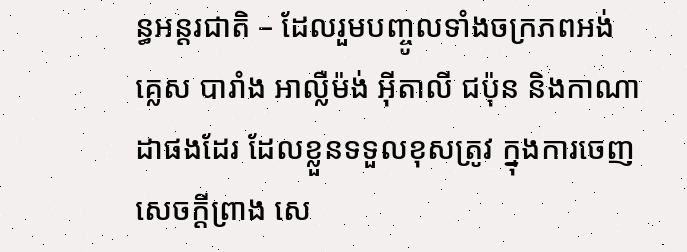ន្ធអន្តរជាតិ – ដែលរួមបញ្ចូលទាំងចក្រភពអង់គ្លេស បារាំង អាល្លឺម៉ង់ អ៊ីតាលី ជប៉ុន និងកាណាដាផងដែរ ដែលខ្លួនទទួលខុសត្រូវ ក្នុងការចេញសេចក្តីព្រាង សេ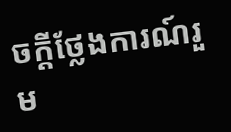ចក្តីថ្លែងការណ៍រួម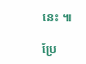នេះ ៕

ប្រែ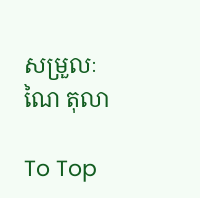សម្រួលៈ ណៃ តុលា

To Top